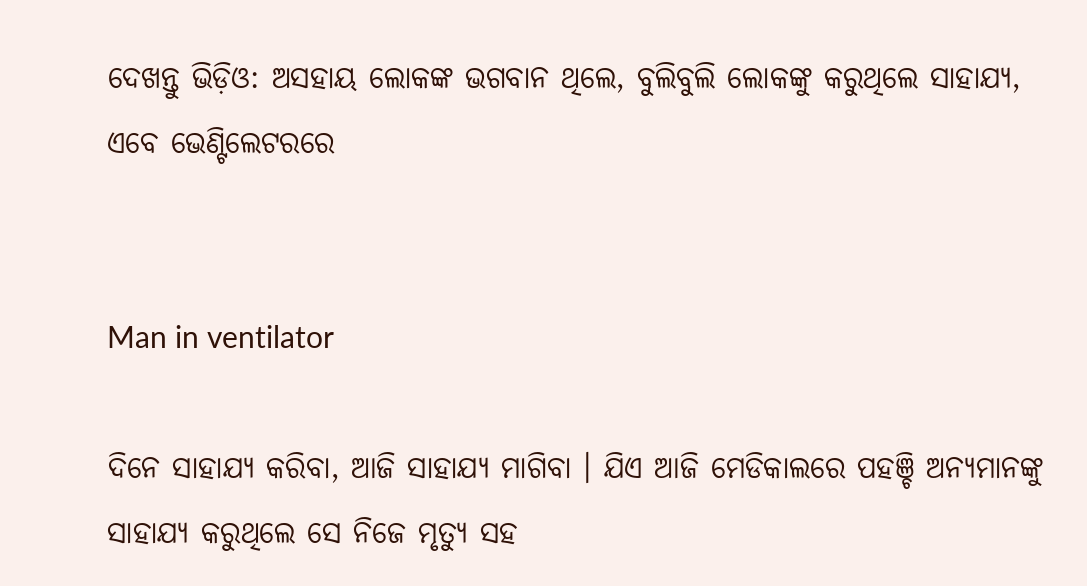ଦେଖନ୍ତୁ ଭିଡ଼ିଓ: ଅସହାୟ ଲୋକଙ୍କ ଭଗବାନ ଥିଲେ, ବୁଲିବୁଲି ଲୋକଙ୍କୁ କରୁଥିଲେ ସାହାଯ୍ୟ, ଏବେ ଭେଣ୍ଟିଲେଟରରେ


Man in ventilator

ଦିନେ ସାହାଯ୍ୟ କରିବା, ଆଜି ସାହାଯ୍ୟ ମାଗିବା । ଯିଏ ଆଜି ମେଡିକାଲରେ ପହଞ୍ଚି ଅନ୍ୟମାନଙ୍କୁ ସାହାଯ୍ୟ କରୁଥିଲେ ସେ ନିଜେ ମୃତ୍ୟୁ ସହ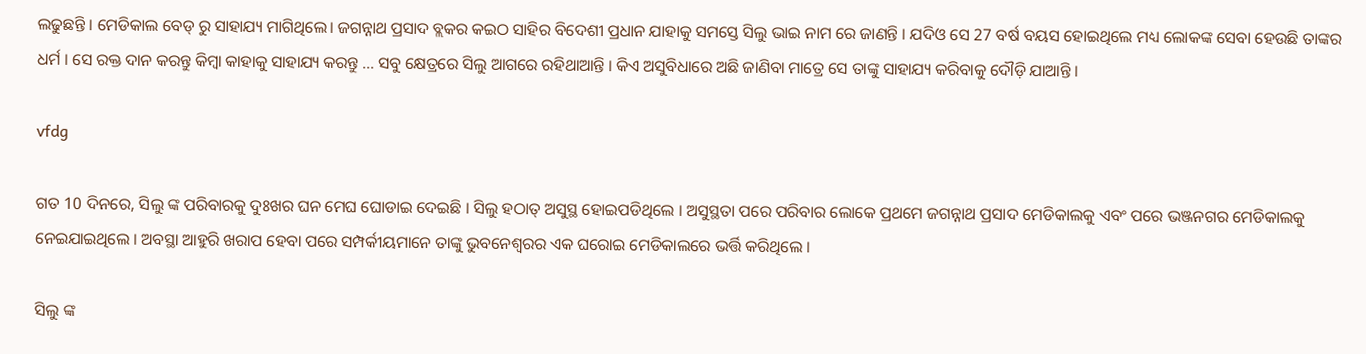ଲଢୁଛନ୍ତି । ମେଡିକାଲ ବେଡ୍ ରୁ ସାହାଯ୍ୟ ମାଗିଥିଲେ। ଜଗନ୍ନାଥ ପ୍ରସାଦ ବ୍ଲକର କଇଠ ସାହିର ବିଦେଶୀ ପ୍ରଧାନ ଯାହାକୁ ସମସ୍ତେ ସିଲୁ ଭାଇ ନାମ ରେ ଜାଣନ୍ତି । ଯଦିଓ ସେ 27 ବର୍ଷ ବୟସ ହୋଇଥିଲେ ମଧ୍ୟ ଲୋକଙ୍କ ସେବା ହେଉଛି ତାଙ୍କର ଧର୍ମ । ସେ ରକ୍ତ ଦାନ କରନ୍ତୁ କିମ୍ବା କାହାକୁ ସାହାଯ୍ୟ କରନ୍ତୁ ... ସବୁ କ୍ଷେତ୍ରରେ ସିଲୁ ଆଗରେ ରହିଥାଆନ୍ତି । କିଏ ଅସୁବିଧାରେ ଅଛି ଜାଣିବା ମାତ୍ରେ ସେ ତାଙ୍କୁ ସାହାଯ୍ୟ କରିବାକୁ ଦୌଡ଼ି ଯାଆନ୍ତି ।

vfdg

ଗତ 10 ଦିନରେ, ସିଲୁ ଙ୍କ ପରିବାରକୁ ଦୁଃଖର ଘନ ମେଘ ଘୋଡାଇ ଦେଇଛି । ସିଲୁ ହଠାତ୍ ଅସୁସ୍ଥ ହୋଇପଡିଥିଲେ । ଅସୁସ୍ଥତା ପରେ ପରିବାର ଲୋକେ ପ୍ରଥମେ ଜଗନ୍ନାଥ ପ୍ରସାଦ ମେଡିକାଲକୁ ଏବଂ ପରେ ଭଞ୍ଜନଗର ମେଡିକାଲକୁ ନେଇଯାଇଥିଲେ । ଅବସ୍ଥା ଆହୁରି ଖରାପ ହେବା ପରେ ସମ୍ପର୍କୀୟମାନେ ତାଙ୍କୁ ଭୁବନେଶ୍ୱରର ଏକ ଘରୋଇ ମେଡିକାଲରେ ଭର୍ତ୍ତି କରିଥିଲେ ।

ସିଲୁ ଙ୍କ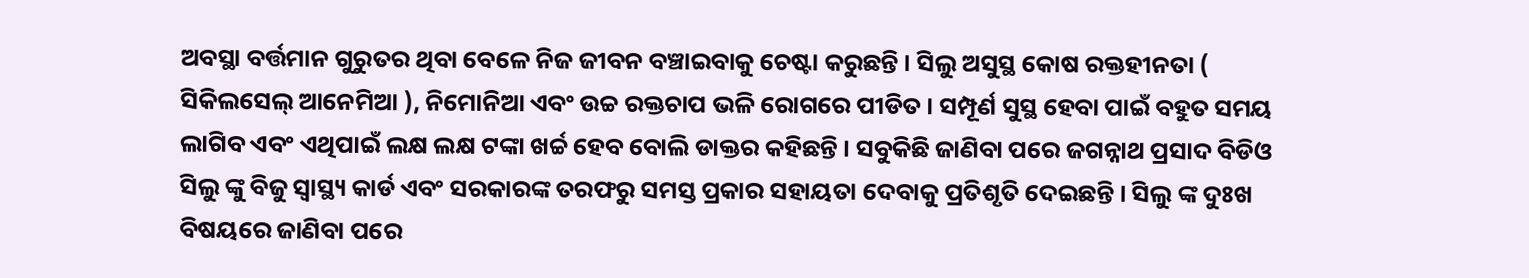ଅବସ୍ଥା ବର୍ତ୍ତମାନ ଗୁରୁତର ଥିବା ବେଳେ ନିଜ ଜୀବନ ବଞ୍ଚାଇବାକୁ ଚେଷ୍ଟା କରୁଛନ୍ତି । ସିଲୁ ଅସୁସ୍ଥ କୋଷ ରକ୍ତହୀନତା ( ସିକିଲସେଲ୍ ଆନେମିଆ ), ନିମୋନିଆ ଏବଂ ଉଚ୍ଚ ରକ୍ତଚାପ ଭଳି ରୋଗରେ ପୀଡିତ । ସମ୍ପୂର୍ଣ ସୁସ୍ଥ ହେବା ପାଇଁ ବହୁତ ସମୟ ଲାଗିବ ଏବଂ ଏଥିପାଇଁ ଲକ୍ଷ ଲକ୍ଷ ଟଙ୍କା ଖର୍ଚ୍ଚ ହେବ ବୋଲି ଡାକ୍ତର କହିଛନ୍ତି । ସବୁକିଛି ଜାଣିବା ପରେ ଜଗନ୍ନାଥ ପ୍ରସାଦ ବିଡିଓ ସିଲୁ ଙ୍କୁ ବିଜୁ ସ୍ୱାସ୍ଥ୍ୟ କାର୍ଡ ଏବଂ ସରକାରଙ୍କ ତରଫରୁ ସମସ୍ତ ପ୍ରକାର ସହାୟତା ଦେବାକୁ ପ୍ରତିଶୃତି ଦେଇଛନ୍ତି । ସିଲୁ ଙ୍କ ଦୁଃଖ ବିଷୟରେ ଜାଣିବା ପରେ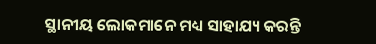ସ୍ଥାନୀୟ ଲୋକମାନେ ମଧ୍ୟ ସାହାଯ୍ୟ କରନ୍ତି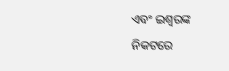ଏବଂ ଇଶ୍ବରଙ୍କ ନିକଟରେ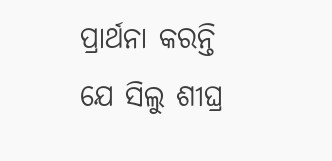ପ୍ରାର୍ଥନା କରନ୍ତି ଯେ ସିଲୁ ଶୀଘ୍ର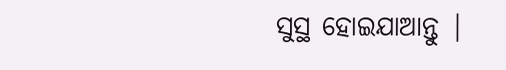ସୁସ୍ଥ ହୋଇଯାଆନ୍ତୁ |